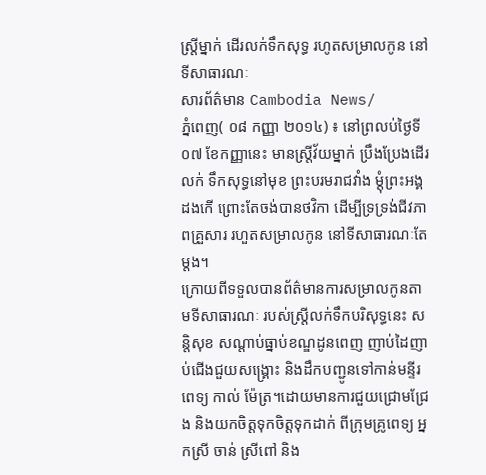ស្ត្រីម្នាក់ ដើរលក់ទឹកសុទ្ធ រហូតសម្រាលកូន នៅទីសាធារណៈ
សារព័ត៌មាន Cambodia News/
ភ្នំពេញ( ០៨ កញ្ញា ២០១៤) ៖ នៅព្រលប់ថ្ងៃទី០៧ ខែកញ្ញានេះ មានស្ត្រីវ័យម្នាក់ ប្រឹងប្រែងដើរលក់ ទឹកសុទ្ធនៅមុខ ព្រះបរមរាជវាំង ម្តុំព្រះអង្គដងកើ ព្រោះតែចង់បានថវិកា ដើម្បីទ្រទ្រង់ជីវភាពគ្រួសារ រហួតសម្រាលកូន នៅទីសាធារណៈតែម្តង។
ក្រោយពីទទួលបានព័ត៌មានការសម្រាលកូនតាមទីសាធារណៈ របស់ស្រ្តីលក់ទឹកបរិសុទ្ធនេះ សន្តិសុខ សណ្តាប់ធ្នាប់ខណ្ឌដូនពេញ ញាប់ដៃញាប់ជើងជួយសង្រ្គោះ និងដឹកបញ្ជូនទៅកាន់មន្ទីរពេទ្យ កាល់ ម៉ែត្រ។ដោយមានការជួយជ្រោមជ្រែង និងយកចិត្តទុកចិត្តទុកដាក់ ពីក្រុមគ្រូពេទ្យ អ្នកស្រី ចាន់ ស្រីពៅ និង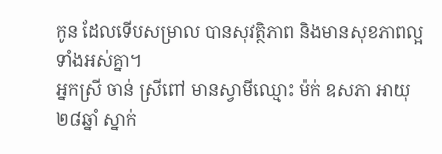កូន ដែលទើបសម្រាល បានសុវត្ថិភាព និងមានសុខភាពល្អទាំងអស់គ្នា។
អ្នកស្រី ចាន់ ស្រីពៅ មានស្វាមីឈ្មោះ ម៉ក់ ឧសភា អាយុ ២៨ឆ្នាំ ស្នាក់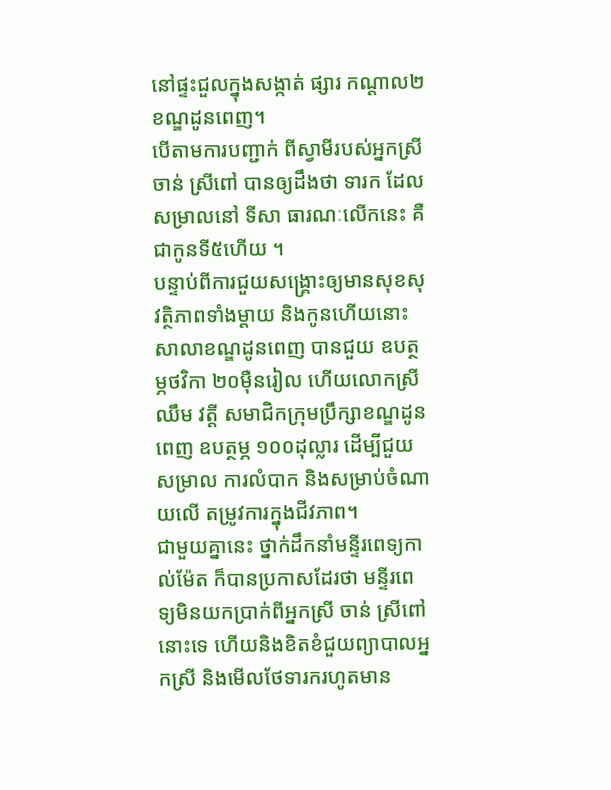នៅផ្ទះជួលក្នុងសង្កាត់ ផ្សារ កណ្តាល២ ខណ្ឌដូនពេញ។
បើតាមការបញ្ជាក់ ពីស្វាមីរបស់អ្នកស្រី ចាន់ ស្រីពៅ បានឲ្យដឹងថា ទារក ដែលសម្រាលនៅ ទីសា ធារណៈលើកនេះ គឺជាកូនទី៥ហើយ ។
បន្ទាប់ពីការជួយសង្រ្គោះឲ្យមានសុខសុវត្ថិភាពទាំងម្តាយ និងកូនហើយនោះ សាលាខណ្ឌដូនពេញ បានជួយ ឧបត្ថម្ភថវិកា ២០ម៉ឺនរៀល ហើយលោកស្រី ឈឹម វត្តី សមាជិកក្រុមប្រឹក្សាខណ្ឌដូនពេញ ឧបត្ថម្ភ ១០០ដុល្លារ ដើម្បីជួយសម្រាល ការលំបាក និងសម្រាប់ចំណាយលើ តម្រូវការក្នុងជីវភាព។
ជាមួយគ្នានេះ ថ្នាក់ដឹកនាំមន្ទីរពេទ្យកាល់ម៉ែត ក៏បានប្រកាសដែរថា មន្ទីរពេទ្យមិនយកប្រាក់ពីអ្នកស្រី ចាន់ ស្រីពៅ នោះទេ ហើយនិងខិតខំជួយព្យាបាលអ្នកស្រី និងមើលថែទារករហូតមាន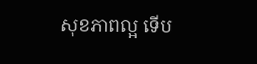សុខភាពល្អ ទើប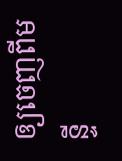ឲ្យចេញពីមន្ទី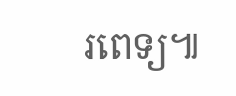រពេទ្យ៕